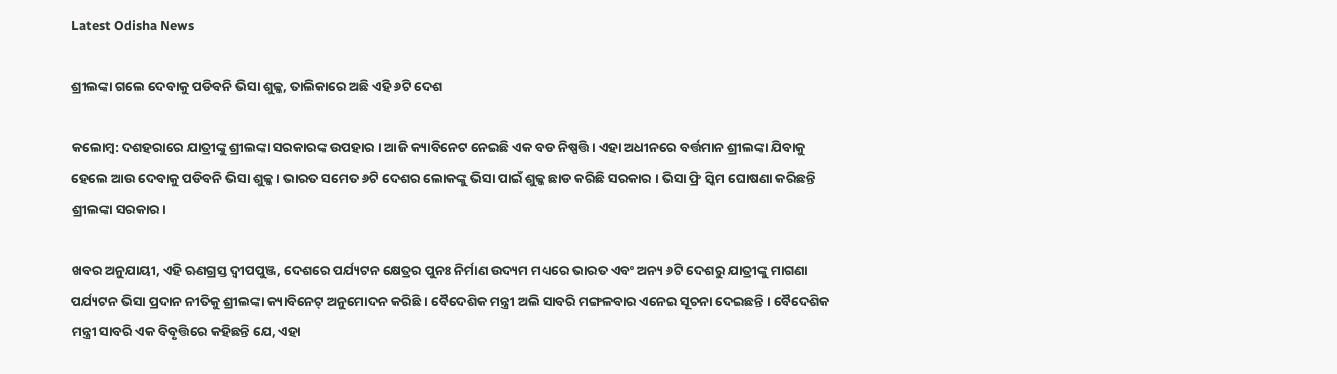Latest Odisha News

ଶ୍ରୀଲଙ୍କା ଗଲେ ଦେବାକୁ ପଡିବନି ଭିସା ଶୁଳ୍କ, ତାଲିକାରେ ଅଛି ଏହି ୬ଟି ଦେଶ

କଲୋମ୍ବ: ଦଶହରାରେ ଯାତ୍ରୀଙ୍କୁ ଶ୍ରୀଲଙ୍କା ସରକାରଙ୍କ ଉପହାର । ଆଜି କ୍ୟାବିନେଟ ନେଇଛି ଏକ ବଡ ନିଷ୍ପତ୍ତି । ଏହା ଅଧୀନରେ ବର୍ତ୍ତମାନ ଶ୍ରୀଲଙ୍କା ଯିବାକୁ ହେଲେ ଆଉ ଦେବାକୁ ପଡିବନି ଭିସା ଶୁଳ୍କ । ଭାରତ ସମେତ ୬ଟି ଦେଶର ଲୋକଙ୍କୁ ଭିସା ପାଇଁ ଶୁଳ୍କ ଛାଡ କରିଛି ସରକାର । ଭିସା ଫ୍ରି ସ୍କିମ ଘୋଷଣା କରିଛନ୍ତି ଶ୍ରୀଲଙ୍କା ସରକାର।

ଖବର ଅନୁଯାୟୀ, ଏହି ଋଣଗ୍ରସ୍ତ ଦ୍ୱୀପପୁଞ୍ଜ, ଦେଶରେ ପର୍ଯ୍ୟଟନ କ୍ଷେତ୍ରର ପୁନଃ ନିର୍ମାଣ ଉଦ୍ୟମ ମଧ୍ୟରେ ଭାରତ ଏବଂ ଅନ୍ୟ ୬ଟି ଦେଶରୁ ଯାତ୍ରୀଙ୍କୁ ମାଗଣା ପର୍ଯ୍ୟଟନ ଭିସା ପ୍ରଦାନ ନୀତିକୁ ଶ୍ରୀଲଙ୍କା କ୍ୟାବିନେଟ୍ ଅନୁମୋଦନ କରିଛି । ବୈଦେଶିକ ମନ୍ତ୍ରୀ ଅଲି ସାବରି ମଙ୍ଗଳବାର ଏନେଇ ସୂଚନା ଦେଇଛନ୍ତି । ବୈଦେଶିକ ମନ୍ତ୍ରୀ ସାବରି ଏକ ବିବୃତ୍ତିରେ କହିଛନ୍ତି ଯେ, ଏହା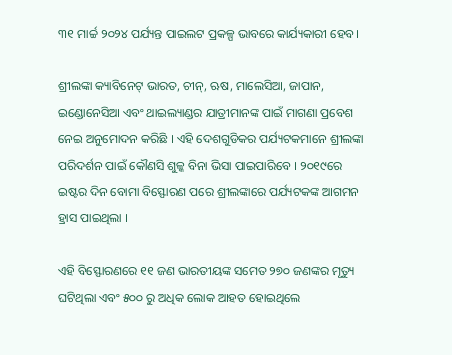୩୧ ମାର୍ଚ୍ଚ ୨୦୨୪ ପର୍ଯ୍ୟନ୍ତ ପାଇଲଟ ପ୍ରକଳ୍ପ ଭାବରେ କାର୍ଯ୍ୟକାରୀ ହେବ।

ଶ୍ରୀଲଙ୍କା କ୍ୟାବିନେଟ୍ ଭାରତ, ଚୀନ୍, ଋଷ, ମାଲେସିଆ, ଜାପାନ, ଇଣ୍ଡୋନେସିଆ ଏବଂ ଥାଇଲ୍ୟାଣ୍ଡର ଯାତ୍ରୀମାନଙ୍କ ପାଇଁ ମାଗଣା ପ୍ରବେଶ ନେଇ ଅନୁମୋଦନ କରିଛି । ଏହି ଦେଶଗୁଡିକର ପର୍ଯ୍ୟଟକମାନେ ଶ୍ରୀଲଙ୍କା ପରିଦର୍ଶନ ପାଇଁ କୌଣସି ଶୁଳ୍କ ବିନା ଭିସା ପାଇପାରିବେ । ୨୦୧୯ରେ ଇଷ୍ଟର ଦିନ ବୋମା ବିସ୍ଫୋରଣ ପରେ ଶ୍ରୀଲଙ୍କାରେ ପର୍ଯ୍ୟଟକଙ୍କ ଆଗମନ ହ୍ରାସ ପାଇଥିଲା ।

ଏହି ବିସ୍ଫୋରଣରେ ୧୧ ଜଣ ଭାରତୀୟଙ୍କ ସମେତ ୨୭୦ ଜଣଙ୍କର ମୃତ୍ୟୁ ଘଟିଥିଲା ଏବଂ ୫୦୦ ରୁ ଅଧିକ ଲୋକ ଆହତ ହୋଇଥିଲେ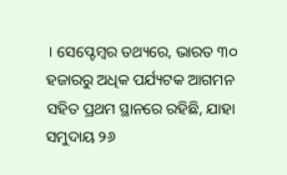। ସେପ୍ଟେମ୍ବର ତଥ୍ୟରେ, ଭାରତ ୩୦ ହଜାରରୁ ଅଧିକ ପର୍ଯ୍ୟଟକ ଆଗମନ ସହିତ ପ୍ରଥମ ସ୍ଥାନରେ ରହିଛି, ଯାହା ସମୁଦାୟ ୨୬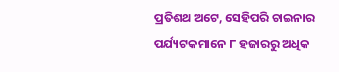ପ୍ରତିଶଥ ଅଟେ, ସେହିପରି ଚାଇନାର ପର୍ଯ୍ୟଟକମାନେ ୮ ହଜାରରୁ ଅଧିକ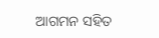ଆଗମନ ସହିତ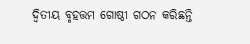ଦ୍ୱିତୀୟ ବୃହତ୍ତମ ଗୋଷ୍ଠୀ ଗଠନ କରିଛନ୍ତି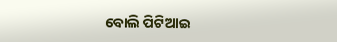ବୋଲି ପିଟିଆଇ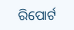ରିପୋର୍ଟ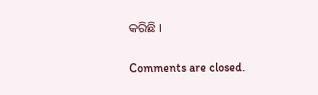କରିଛି ।

Comments are closed.